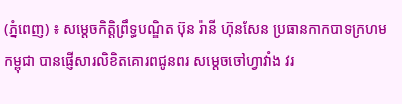(ភ្នំពេញ) ៖ សម្ដេចកិត្តិព្រឹទ្ធបណ្ឌិត ប៊ុន រ៉ានី ហ៊ុនសែន ប្រធានកាកបាទក្រហមកម្ពុជា បានផ្ញើសារលិខិតគោរពជូនពរ សម្តេចចៅហ្វាវាំង វរ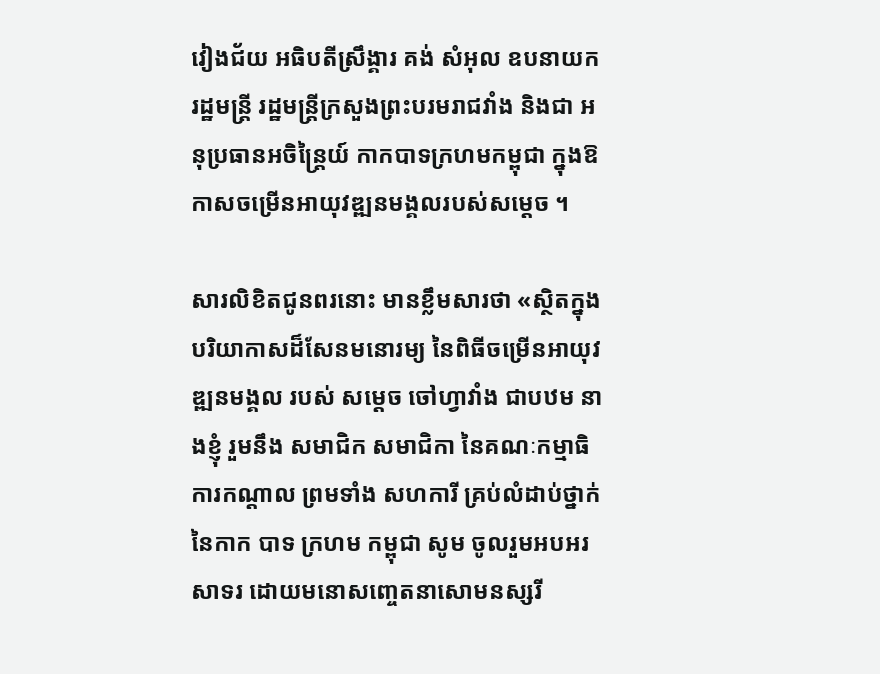វៀងជ័យ អធិបតីស្រឹង្គារ គង់ សំអុល ឧបនាយករដ្ឋមន្ត្រី រដ្ឋមន្ត្រីក្រសួងព្រះបរមរាជវាំង និងជា អនុប្រធានអចិន្ត្រៃយ៍ កាកបាទក្រហមកម្ពុជា ក្នុងឱកាសចម្រេីនអាយុវឌ្ឍនមង្គលរបស់សម្តេច ។

សារលិខិតជូនពរនោះ មានខ្លឹមសារថា «សិ្ថតក្នុងបរិយាកាសដ៏សែនមនោរម្យ នៃពិធីចម្រើនអាយុវឌ្ឍនមង្គល របស់ សម្តេច ចៅហ្វាវាំង ជាបឋម នាងខ្ញុំ រួមនឹង សមាជិក សមាជិកា នៃគណៈកម្មាធិការកណ្តាល ព្រមទាំង សហការី គ្រប់លំដាប់ថ្នាក់នៃកាក បាទ ក្រហម កម្ពុជា សូម ចូលរួមអបអរសាទរ ដោយមនោសញ្ចេតនាសោមនស្សរី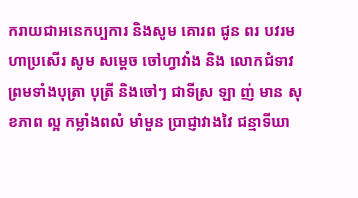ករាយជាអនេកប្បការ និងសូម គោរព ជូន ពរ បវរមហាប្រសើរ សូម សម្តេច ចៅហ្វាវាំង និង លោកជំទាវ ព្រមទាំងបុត្រា បុត្រី និងចៅៗ ជាទីស្រ ឡា ញ់ មាន សុខភាព ល្អ កម្លាំងពលំ មាំមួន ប្រាជ្ញាវាងវៃ ជន្មាទីឃា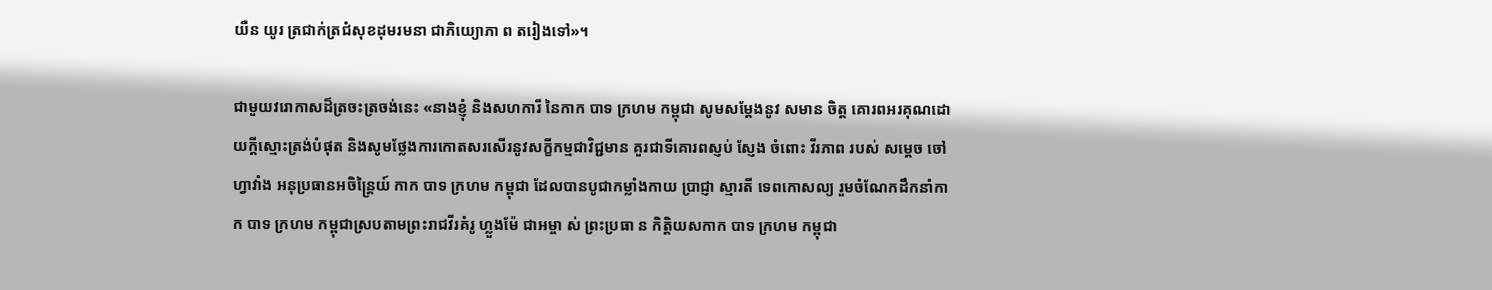យឺន យូរ ត្រជាក់ត្រជំសុខដុមរមនា ជាភិយ្យោភា ព តរៀងទៅ»។

ជាមួយវរោកាសដ៏ត្រចះត្រចង់នេះ «នាងខ្ញុំ និងសហការី នៃកាក បាទ ក្រហម កម្ពុជា សូមសម្តែងនូវ សមាន ចិត្ត គោរពអរគុណដោយក្តីស្មោះត្រង់បំផុត និងសូមថ្លែងការកោតសរសើរនូវសក្ខីកម្មជាវិជ្ជមាន គួរជាទីគោរពស្ញប់ ស្ញែង ចំពោះ វីរភាព របស់ សម្តេច ចៅហ្វាវាំង អនុប្រធានអចិន្ត្រៃយ៍ កាក បាទ ក្រហម កម្ពុជា ដែលបានបូជាកម្លាំងកាយ ប្រាជ្ញា ស្មារតី ទេពកោសល្យ រួមចំណែកដឹកនាំកាក បាទ ក្រហម កម្ពុជាស្របតាមព្រះរាជវីរគំរូ ហ្លួងម៉ែ ជាអម្ចា ស់ ព្រះប្រធា ន កិត្តិយសកាក បាទ ក្រហម កម្ពុជា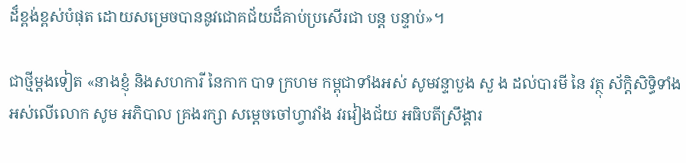ដ៏ខ្ពង់ខ្ពស់បំផុត ដោយសម្រេចបាននូវជោគជ័យដ៏គាប់ប្រសើរជា បន្ត បន្ទាប់»។

ជាថ្មីម្តងទៀត «នាងខ្ញុំ និងសហការី នៃកាក បាទ ក្រហម កម្ពុជាទាំងអស់ សូមវន្ទាបួង សួ ង ដល់បារមី នៃ វត្ថុ ស័ក្ដិសិទ្ធិទាំងអស់លើលោក សូម អភិបាល គ្រងរក្សា សម្ដេចចៅហ្វាវាំង វរវៀងជ័យ អធិបតីស្រឹង្គារ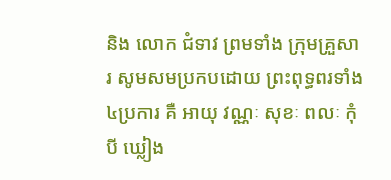និង លោក ជំទាវ ព្រមទាំង ក្រុមគ្រួសារ សូមសមប្រកបដោយ ព្រះពុទ្ធពរទាំង៤ប្រការ គឺ អាយុ វណ្ណៈ សុខៈ ពលៈ កុំបី ឃ្លៀង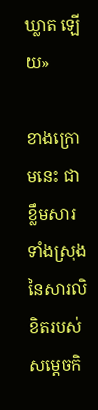ឃ្លាត ឡើយ»

ខាងក្រោមនេះ ជាខ្លឹមសារទាំងស្រុងនៃសារលិខិតរបស់ សម្តេចកិ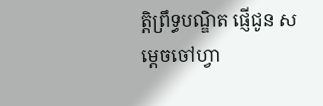ត្តិព្រឹទ្ធបណ្ឌិត ផ្ញេីជូន សម្តេចចៅហ្វា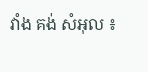វាំង គង់ សំអុល ៖